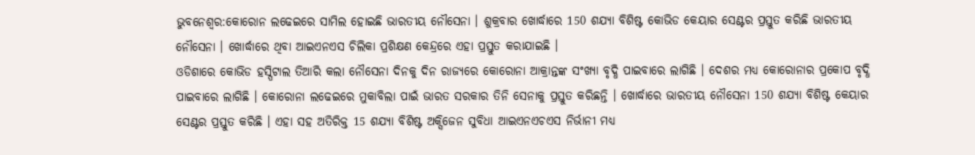ଭୁବନେଶ୍ବର:କୋରୋନ ଲଢେଇରେ ସାମିଲ ହୋଇଛି ଭାରତୀୟ ନୌସେନା । ଶୁକ୍ରବାର ଖୋର୍ଦ୍ଧାରେ 150 ଶଯ୍ୟା ବିଶିଷ୍ଟ କୋଭିଡ କେୟାର ସେଣ୍ଟର ପ୍ରସ୍ତୁତ କରିଛି ଭାରତୀୟ ନୌସେନା । ଖୋର୍ଦ୍ଧାରେ ଥିବା ଆଇଏନଏସ ଚିଲିକା ପ୍ରଶିକ୍ଷଣ କେନ୍ଦ୍ରରେ ଏହା ପ୍ରସ୍ତୁତ କରାଯାଇଛି ।
ଓଡିଶାରେ କୋଭିଡ ହସ୍ପିଟାଲ ତିଆରି କଲା ନୌସେନା ଦିନକୁ ଦିନ ରାଜ୍ୟରେ କୋରୋନା ଆକ୍ରାନ୍ତଙ୍କ ସଂଖ୍ୟା ବୃଦ୍ଧି ପାଇବାରେ ଲାଗିଛି । ଦେଶର ମଧ୍ୟ କୋରୋନାର ପ୍ରକୋପ ବୃଦ୍ଧି ପାଇବାରେ ଲାଗିଛି । କୋରୋନା ଲଢେଇରେ ମୁକାବିଲା ପାଇଁ ଭାରତ ସରକାର ତିନି ସେନାକୁ ପ୍ରସ୍ତୁତ କରିଛନ୍ତି । ଖୋର୍ଦ୍ଧାରେ ଭାରତୀୟ ନୌସେନା 150 ଶଯ୍ୟା ବିଶିଷ୍ଟ କେୟାର ସେଣ୍ଟର ପ୍ରସ୍ତୁତ କରିଛି । ଏହା ସହ ଅତିରିକ୍ତ 15 ଶଯ୍ୟା ବିଶିଷ୍ଟ ଅକ୍ସିଜେନ ସୁବିଧା ଆଇଏନଏଚଏସ ନିର୍ଭାନୀ ମଧ୍ୟ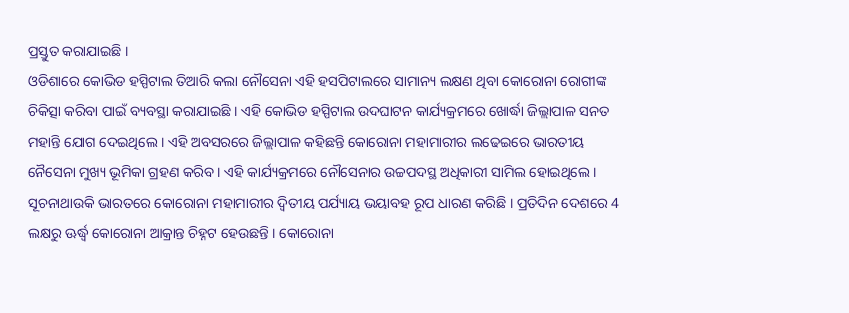ପ୍ରସ୍ତୁତ କରାଯାଇଛି ।
ଓଡିଶାରେ କୋଭିଡ ହସ୍ପିଟାଲ ତିଆରି କଲା ନୌସେନା ଏହି ହସପିଟାଲରେ ସାମାନ୍ୟ ଲକ୍ଷଣ ଥିବା କୋରୋନା ରୋଗୀଙ୍କ ଚିକିତ୍ସା କରିବା ପାଇଁ ବ୍ୟବସ୍ଥା କରାଯାଇଛି । ଏହି କୋଭିଡ ହସ୍ପିଟାଲ ଉଦଘାଟନ କାର୍ଯ୍ୟକ୍ରମରେ ଖୋର୍ଦ୍ଧା ଜିଲ୍ଲାପାଳ ସନତ ମହାନ୍ତି ଯୋଗ ଦେଇଥିଲେ । ଏହି ଅବସରରେ ଜିଲ୍ଲାପାଳ କହିଛନ୍ତି କୋରୋନା ମହାମାରୀର ଲଢେଇରେ ଭାରତୀୟ ନୈସେନା ମୁଖ୍ୟ ଭୂମିକା ଗ୍ରହଣ କରିବ । ଏହି କାର୍ଯ୍ୟକ୍ରମରେ ନୌସେନାର ଉଚ୍ଚପଦସ୍ଥ ଅଧିକାରୀ ସାମିଲ ହୋଇଥିଲେ ।
ସୂଚନାଥାଉକି ଭାରତରେ କୋରୋନା ମହାମାରୀର ଦ୍ବିତୀୟ ପର୍ଯ୍ୟାୟ ଭୟାବହ ରୂପ ଧାରଣ କରିଛି । ପ୍ରତିଦିନ ଦେଶରେ 4 ଲକ୍ଷରୁ ଊର୍ଦ୍ଧ୍ବ କୋରୋନା ଆକ୍ରାନ୍ତ ଚିହ୍ନଟ ହେଉଛନ୍ତି । କୋରୋନା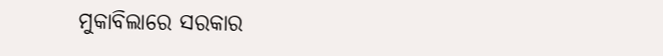ମୁକାବିଲାରେ ସରକାର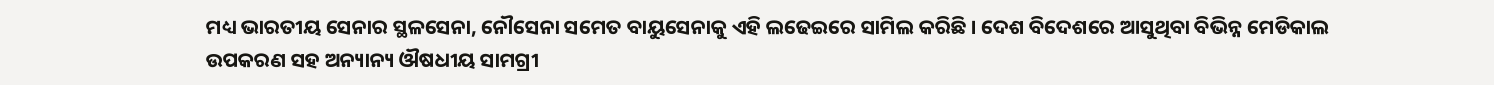ମଧ୍ୟ ଭାରତୀୟ ସେନାର ସ୍ଥଳସେନା, ନୌସେନା ସମେତ ବାୟୁସେନାକୁ ଏହି ଲଢେଇରେ ସାମିଲ କରିଛି । ଦେଶ ବିଦେଶରେ ଆସୁଥିବା ବିଭିନ୍ନ ମେଡିକାଲ ଉପକରଣ ସହ ଅନ୍ୟାନ୍ୟ ଔଷଧୀୟ ସାମଗ୍ରୀ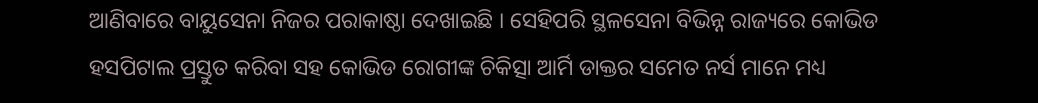ଆଣିବାରେ ବାୟୁସେନା ନିଜର ପରାକାଷ୍ଠା ଦେଖାଇଛି । ସେହିପରି ସ୍ଥଳସେନା ବିଭିନ୍ନ ରାଜ୍ୟରେ କୋଭିଡ ହସପିଟାଲ ପ୍ରସ୍ତୁତ କରିବା ସହ କୋଭିଡ ରୋଗୀଙ୍କ ଚିକିତ୍ସା ଆର୍ମି ଡାକ୍ତର ସମେତ ନର୍ସ ମାନେ ମଧ୍ୟ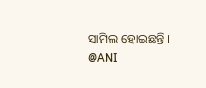ସାମିଲ ହୋଇଛନ୍ତି ।
@ANI